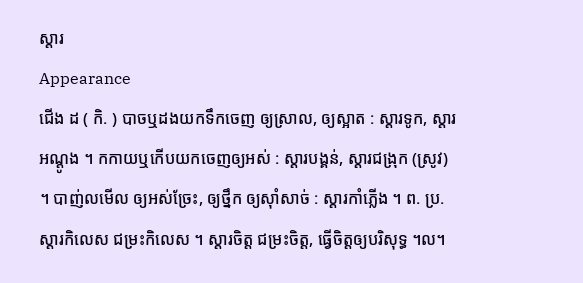ស្ដារ
Appearance
ជើង ដ ( កិ. ) បាចឬដងយកទឹកចេញ ឲ្យស្រាល, ឲ្យស្អាត : ស្ដារទូក, ស្ដារអណ្ដូង ។ កកាយឬកើបយកចេញឲ្យអស់ : ស្ដារបង្គន់, ស្ដារជង្រុក (ស្រូវ) ។ បាញ់លមើល ឲ្យអស់ច្រែះ, ឲ្យថ្នឹក ឲ្យស៊ាំសាច់ : ស្ដារកាំភ្លើង ។ ព. ប្រ. ស្ដារកិលេស ជម្រះកិលេស ។ ស្ដារចិត្ត ជម្រះចិត្ត, ធ្វើចិត្តឲ្យបរិសុទ្ធ ។ល។